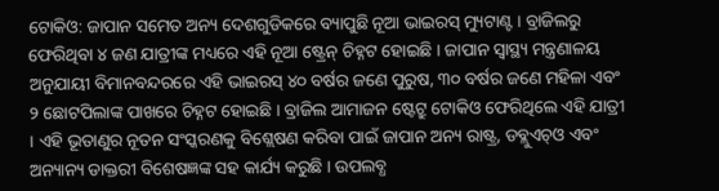ଟୋକିଓ: ଜାପାନ ସମେତ ଅନ୍ୟ ଦେଶଗୁଡିକରେ ବ୍ୟାପୁଛି ନୂଆ ଭାଇରସ୍ ମ୍ୟୁଟାଣ୍ଟ । ବ୍ରାଜିଲରୁ ଫେରିଥିବା ୪ ଜଣ ଯାତ୍ରୀଙ୍କ ମଧ୍ୟରେ ଏହି ନୂଆ ଷ୍ଟ୍ରେନ୍ ଚିହ୍ନଟ ହୋଇଛି । ଜାପାନ ସ୍ୱାସ୍ଥ୍ୟ ମନ୍ତ୍ରଣାଳୟ ଅନୁଯାୟୀ ବିମାନବନ୍ଦରରେ ଏହି ଭାଇରସ୍ ୪୦ ବର୍ଷର ଜଣେ ପୁରୁଷ, ୩୦ ବର୍ଷର ଜଣେ ମହିଳା ଏବଂ ୨ ଛୋଟପିଲାଙ୍କ ପାଖରେ ଚିହ୍ନଟ ହୋଇଛି । ବ୍ରାଜିଲ ଆମାଜନ ଷ୍ଟେଟ୍ରୁ ଟୋକିଓ ଫେରିଥିଲେ ଏହି ଯାତ୍ରୀ । ଏହି ଭୂତାଣୁର ନୂତନ ସଂସ୍କରଣକୁ ବିଶ୍ଲେଷଣ କରିବା ପାଇଁ ଜାପାନ ଅନ୍ୟ ରାଷ୍ଟ୍ର, ଡବ୍ଲୁଏଚ୍ଓ ଏବଂ ଅନ୍ୟାନ୍ୟ ଡାକ୍ତରୀ ବିଶେଷଜ୍ଞଙ୍କ ସହ କାର୍ଯ୍ୟ କରୁଛି । ଉପଲବ୍ଧ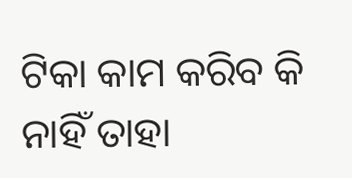ଟିକା କାମ କରିବ କି ନାହିଁ ତାହା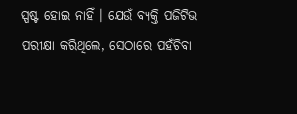ସ୍ପଷ୍ଟ ହୋଇ ନାହିଁ । ଯେଉଁ ବ୍ୟକ୍ତି ପଜିଟିଭ ପରୀକ୍ଷା କରିଥିଲେ, ସେଠାରେ ପହଁଚିବା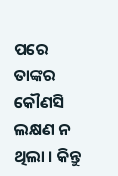ପରେ ତାଙ୍କର କୌଣସି ଲକ୍ଷଣ ନ ଥିଲା । କିନ୍ତୁ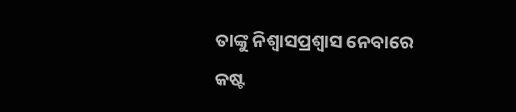ତାଙ୍କୁ ନିଶ୍ୱାସପ୍ରଶ୍ୱାସ ନେବାରେ କଷ୍ଟ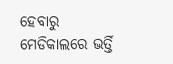ହେବାରୁ ମେଡିକାଲରେ ଭର୍ତ୍ତି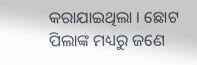କରାଯାଇଥିଲା । ଛୋଟ ପିଲାଙ୍କ ମଧ୍ୟରୁ ଜଣେ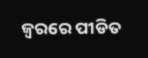ଜ୍ୱରରେ ପୀଡିତ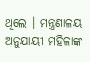ଥିଲେ । ମନ୍ତ୍ରଣାଳୟ ଅନୁଯାୟୀ ମହିଳାଙ୍କ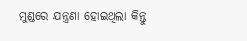ମୁଣ୍ଡରେ ଯନ୍ତ୍ରଣା ହୋଇଥିଲା କିନ୍ତୁ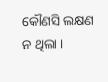କୌଣସି ଲକ୍ଷଣ ନ ଥିଲା ।